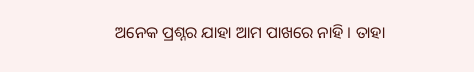ଅନେକ ପ୍ରଶ୍ନର ଯାହା ଆମ ପାଖରେ ନାହି । ତାହା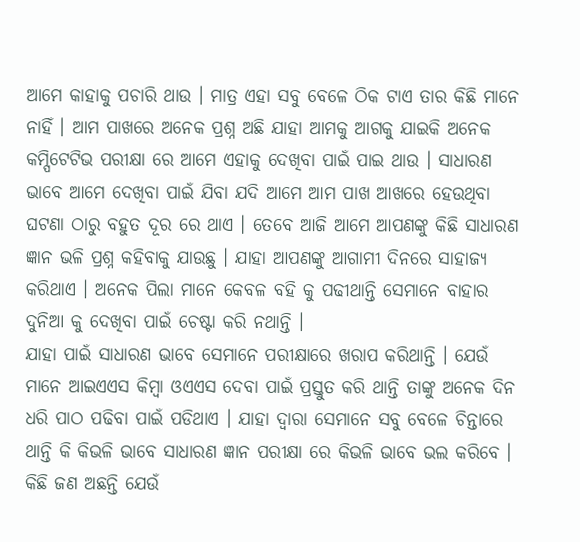ଆମେ କାହାକୁ ପଚାରି ଥାଉ । ମାତ୍ର ଏହା ସବୁ ବେଳେ ଠିକ ଟାଏ ତାର କିଛି ମାନେ ନାହିଁ । ଆମ ପାଖରେ ଅନେକ ପ୍ରଶ୍ନ ଅଛି ଯାହା ଆମକୁ ଆଗକୁ ଯାଇକି ଅନେକ କମ୍ପିଟେଟିଭ ପରୀକ୍ଷା ରେ ଆମେ ଏହାକୁ ଦେଖିବା ପାଇଁ ପାଇ ଥାଉ । ସାଧାରଣ ଭାବେ ଆମେ ଦେଖିବା ପାଇଁ ଯିବା ଯଦି ଆମେ ଆମ ପାଖ ଆଖରେ ହେଉଥିବା ଘଟଣା ଠାରୁ ବହୁତ ଦୂର ରେ ଥାଏ । ତେବେ ଆଜି ଆମେ ଆପଣଙ୍କୁ କିଛି ସାଧାରଣ ଜ୍ଞାନ ଭଳି ପ୍ରଶ୍ନ କହିବାକୁ ଯାଉଛୁ । ଯାହା ଆପଣଙ୍କୁ ଆଗାମୀ ଦିନରେ ସାହାଜ୍ଯ କରିଥାଏ । ଅନେକ ପିଲା ମାନେ କେବଳ ବହି କୁ ପଢୀଥାନ୍ତି ସେମାନେ ବାହାର ଦୁନିଆ କୁ ଦେଖିବା ପାଇଁ ଚେଷ୍ଟା କରି ନଥାନ୍ତି ।
ଯାହା ପାଇଁ ସାଧାରଣ ଭାବେ ସେମାନେ ପରୀକ୍ଷାରେ ଖରାପ କରିଥାନ୍ତି । ଯେଉଁ ମାନେ ଆଇଏଏସ କିମ୍ବା ଓଏଏସ ଦେବା ପାଇଁ ପ୍ରସ୍ତୁତ କରି ଥାନ୍ତି ତାଙ୍କୁ ଅନେକ ଦିନ ଧରି ପାଠ ପଢିବା ପାଇଁ ପଡିଥାଏ । ଯାହା ଦ୍ଵାରା ସେମାନେ ସବୁ ବେଳେ ଚିନ୍ତାରେ ଥାନ୍ତି କି କିଭଳି ଭାବେ ସାଧାରଣ ଜ୍ଞାନ ପରୀକ୍ଷା ରେ କିଭଳି ଭାବେ ଭଲ କରିବେ । କିଛି ଜଣ ଅଛନ୍ତି ଯେଉଁ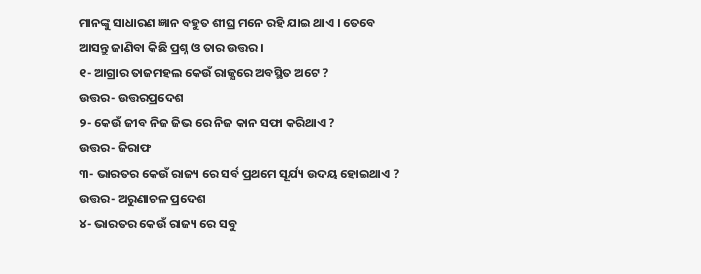ମାନଙ୍କୁ ସାଧାରଣ ଜ୍ଞାନ ବହୁତ ଶୀଘ୍ର ମନେ ରହି ଯାଇ ଥାଏ । ତେବେ ଆସନ୍ତୁ ଜାଣିବା କିଛି ପ୍ରଶ୍ନ ଓ ତାର ଉତ୍ତର ।
୧- ଆଗ୍ରାର ତାଜମହଲ କେଉଁ ରାଜ୍ଯରେ ଅବସ୍ଥିତ ଅଟେ ?
ଉତ୍ତର- ଉତ୍ତରପ୍ରଦେଶ
୨- କେଉଁ ଜୀବ ନିଜ ଜିଭ ରେ ନିଜ କାନ ସଫା କରିଥାଏ ?
ଉତ୍ତର- ଜିରାଫ
୩- ଭାରତର କେଉଁ ରାଜ୍ୟ ରେ ସର୍ବ ପ୍ରଥମେ ସୂର୍ଯ୍ୟ ଉଦୟ ହୋଇଥାଏ ?
ଉତ୍ତର- ଅରୁଣାଚଳ ପ୍ରଦେଶ
୪- ଭାରତର କେଉଁ ରାଜ୍ୟ ରେ ସବୁ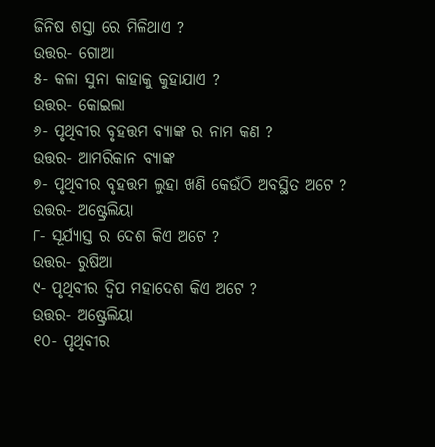ଜିନିଷ ଶସ୍ତା ରେ ମିଳିଥାଏ ?
ଉତ୍ତର- ଗୋଆ
୫- କଳା ସୁନା କାହାକୁ କୁହାଯାଏ ?
ଉତ୍ତର- କୋଇଲା
୬- ପୃଥିବୀର ବୃହତ୍ତମ ବ୍ଯାଙ୍କ ର ନାମ କଣ ?
ଉତ୍ତର- ଆମରିକାନ ବ୍ଯାଙ୍କ
୭- ପୃଥିବୀର ବୃହତ୍ତମ ଲୁହା ଖଣି କେଉଁଠି ଅବସ୍ଥିତ ଅଟେ ?
ଉତ୍ତର- ଅଷ୍ଟ୍ରେଲିୟା
୮- ସୂର୍ଯ୍ୟାସ୍ତ ର ଦେଶ କିଏ ଅଟେ ?
ଉତ୍ତର- ରୁଷିଆ
୯- ପୃଥିବୀର ଦ୍ଵିପ ମହାଦେଶ କିଏ ଅଟେ ?
ଉତ୍ତର- ଅଷ୍ଟ୍ରେଲିୟା
୧୦- ପୃଥିବୀର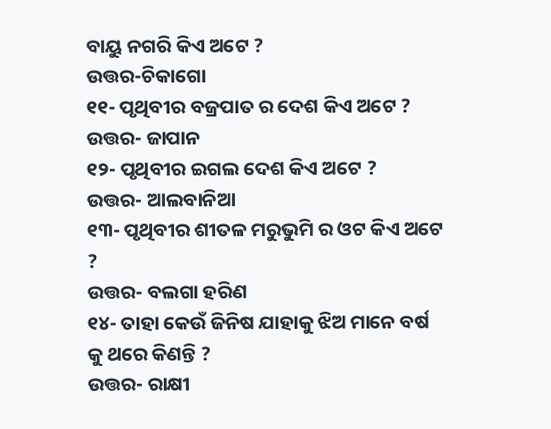ବାୟୁ ନଗରି କିଏ ଅଟେ ?
ଉତ୍ତର-ଚିକାଗୋ
୧୧- ପୃଥିବୀର ବଜ୍ରପାତ ର ଦେଶ କିଏ ଅଟେ ?
ଉତ୍ତର- ଜାପାନ
୧୨- ପୃଥିବୀର ଇଗଲ ଦେଶ କିଏ ଅଟେ ?
ଉତ୍ତର- ଆଲବାନିଆ
୧୩- ପୃଥିବୀର ଶୀତଳ ମରୁଭୁମି ର ଓଟ କିଏ ଅଟେ ?
ଉତ୍ତର- ବଲଗା ହରିଣ
୧୪- ତାହା କେଉଁ ଜିନିଷ ଯାହାକୁ ଝିଅ ମାନେ ବର୍ଷ କୁ ଥରେ କିଣନ୍ତି ?
ଉତ୍ତର- ରାକ୍ଷୀ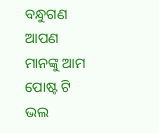ବନ୍ଧୁଗଣ ଆପଣ ମାନଙ୍କୁ ଆମ ପୋଷ୍ଟ ଟି ଭଲ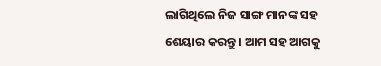ଲାଗିଥିଲେ ନିଜ ସାଙ୍ଗ ମାନଙ୍କ ସହ ଶେୟାର କରନ୍ତୁ । ଆମ ସହ ଆଗକୁ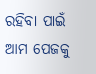ରହିବା ପାଇଁ ଆମ ପେଜକୁ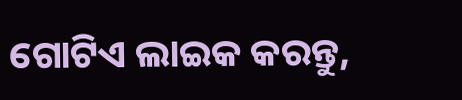ଗୋଟିଏ ଲାଇକ କରନ୍ତୁ,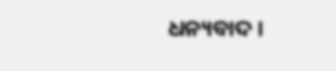ଧନ୍ୟବାଦ ।